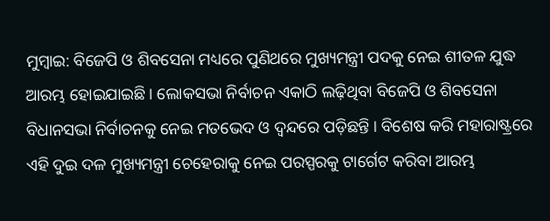ମୁମ୍ବାଇ: ବିଜେପି ଓ ଶିବସେନା ମଧ୍ୟରେ ପୁଣିଥରେ ମୁଖ୍ୟମନ୍ତ୍ରୀ ପଦକୁ ନେଇ ଶୀତଳ ଯୁଦ୍ଧ ଆରମ୍ଭ ହୋଇଯାଇଛି । ଲୋକସଭା ନିର୍ବାଚନ ଏକାଠି ଲଢ଼ିଥିବା ବିଜେପି ଓ ଶିବସେନା ବିଧାନସଭା ନିର୍ବାଚନକୁ ନେଇ ମତଭେଦ ଓ ଦ୍ୱନ୍ଦରେ ପଡ଼ିଛନ୍ତି । ବିଶେଷ କରି ମହାରାଷ୍ଟ୍ରରେ ଏହି ଦୁଇ ଦଳ ମୁଖ୍ୟମନ୍ତ୍ରୀ ଚେହେରାକୁ ନେଇ ପରସ୍ପରକୁ ଟାର୍ଗେଟ କରିବା ଆରମ୍ଭ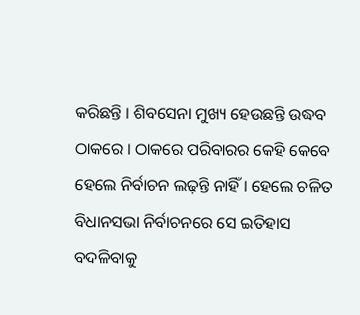କରିଛନ୍ତି । ଶିବସେନା ମୁଖ୍ୟ ହେଉଛନ୍ତି ଉଦ୍ଧବ ଠାକରେ । ଠାକରେ ପରିବାରର କେହି କେବେ ହେଲେ ନିର୍ବାଚନ ଲଢ଼ନ୍ତି ନାହିଁ । ହେଲେ ଚଳିତ ବିଧାନସଭା ନିର୍ବାଚନରେ ସେ ଇତିହାସ ବଦଳିବାକୁ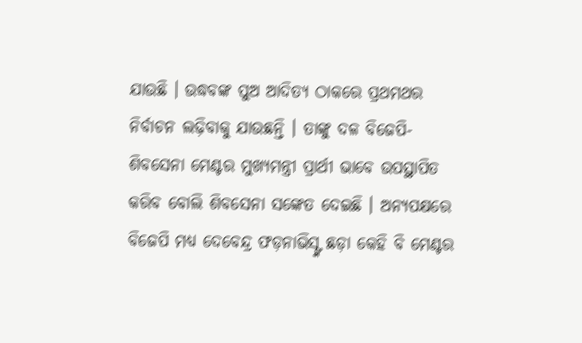ଯାଉଛି । ଉଦ୍ଧବଙ୍କ ପୁଅ ଆଦିତ୍ୟ ଠାକରେ ପ୍ରଥମଥର ନିର୍ବାଚନ ଲଢ଼ିବାକୁ ଯାଉଛନ୍ତି । ତାଙ୍କୁ ଦଳ ବିଜେପି-ଶିବସେନା ମେଣ୍ଟର ମୁଖ୍ୟମନ୍ତ୍ରୀ ପ୍ରାର୍ଥୀ ଭାବେ ଉପସ୍ଥାପିତ କରିବ ବୋଲି ଶିବସେନା ସଙ୍କେତ ଦେଇଛି । ଅନ୍ୟପକ୍ଷରେ ବିଜେପି ମଧ୍ୟ ଦେବେନ୍ଦ୍ର ଫଡ଼ନାଭିସ୍ଙ୍କ ଛଡ଼ା କେହି ବି ମେଣ୍ଟର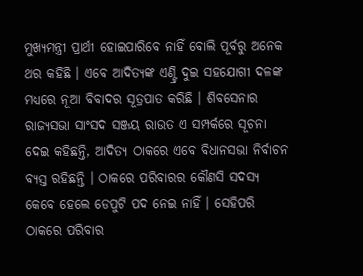ମୁଖ୍ୟମନ୍ତ୍ରୀ ପ୍ରାର୍ଥୀ ହୋଇପାରିବେ ନାହିଁ ବୋଲି ପୂର୍ବରୁ ଅନେକ ଥର କହିଛି । ଏବେ ଆଦିତ୍ୟଙ୍କ ଏଣ୍ଟ୍ରି ଦୁଇ ସହଯୋଗୀ ଦଳଙ୍କ ମଧ୍ୟରେ ନୂଆ ବିବାଦର ସୂତ୍ରପାତ କରିଛି । ଶିବସେନାର ରାଜ୍ୟସଭା ସାଂସଦ ସଞ୍ଜୟ ରାଉତ ଏ ସମ୍ପର୍କରେ ସୂଚନା ଦେଇ କହିଛନ୍ତି, ଆଦିତ୍ୟ ଠାକରେ ଏବେ ବିଧାନସଭା ନିର୍ବାଚନ ବ୍ୟସ୍ତ ରହିଛନ୍ତି । ଠାକରେ ପରିବାରର କୌଣସି ସଦସ୍ୟ କେବେ ହେଲେ ଡେପୁଟି ପଦ ନେଇ ନାହିଁ । ସେହିପରି ଠାକରେ ପରିବାର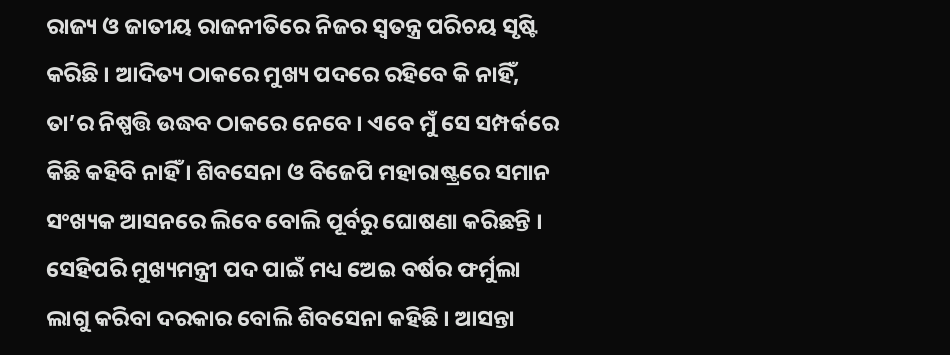ରାଜ୍ୟ ଓ ଜାତୀୟ ରାଜନୀତିରେ ନିଜର ସ୍ୱତନ୍ତ୍ର ପରିଚୟ ସୃଷ୍ଟି କରିଛି । ଆଦିତ୍ୟ ଠାକରେ ମୁଖ୍ୟ ପଦରେ ରହିବେ କି ନାହିଁ, ତା’ର ନିଷ୍ପତ୍ତି ଉଦ୍ଧବ ଠାକରେ ନେବେ । ଏବେ ମୁଁ ସେ ସମ୍ପର୍କରେ କିଛି କହିବି ନାହିଁ । ଶିବସେନା ଓ ବିଜେପି ମହାରାଷ୍ଟ୍ରରେ ସମାନ ସଂଖ୍ୟକ ଆସନରେ ଲିବେ ବୋଲି ପୂର୍ବରୁ ଘୋଷଣା କରିଛନ୍ତି । ସେହିପରି ମୁଖ୍ୟମନ୍ତ୍ରୀ ପଦ ପାଇଁ ମଧ୍ୟ ଅେଇ ବର୍ଷର ଫର୍ମୁଲା ଲାଗୁ କରିବା ଦରକାର ବୋଲି ଶିବସେନା କହିଛି । ଆସନ୍ତା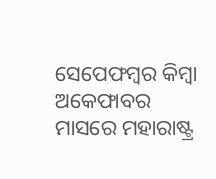ସେପେଫମ୍ବର କିମ୍ବା ଅକେଫାବର ମାସରେ ମହାରାଷ୍ଟ୍ର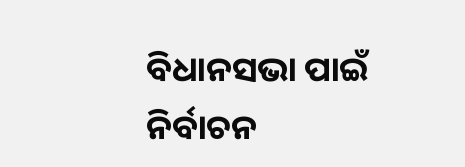ବିଧାନସଭା ପାଇଁ ନିର୍ବାଚନ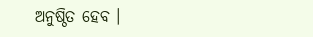ଅନୁଷ୍ଠିତ ହେବ ।